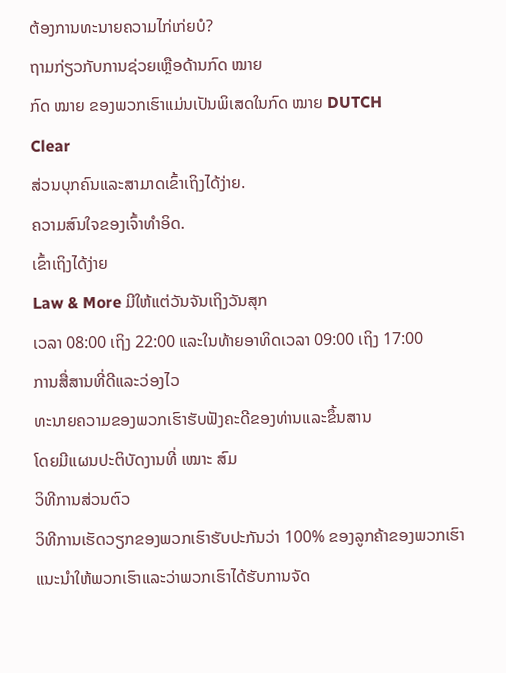ຕ້ອງການທະນາຍຄວາມໄກ່ເກ່ຍບໍ?
ຖາມກ່ຽວກັບການຊ່ວຍເຫຼືອດ້ານກົດ ໝາຍ
ກົດ ໝາຍ ຂອງພວກເຮົາແມ່ນເປັນພິເສດໃນກົດ ໝາຍ DUTCH
Clear
ສ່ວນບຸກຄົນແລະສາມາດເຂົ້າເຖິງໄດ້ງ່າຍ.
ຄວາມສົນໃຈຂອງເຈົ້າທໍາອິດ.
ເຂົ້າເຖິງໄດ້ງ່າຍ
Law & More ມີໃຫ້ແຕ່ວັນຈັນເຖິງວັນສຸກ
ເວລາ 08:00 ເຖິງ 22:00 ແລະໃນທ້າຍອາທິດເວລາ 09:00 ເຖິງ 17:00
ການສື່ສານທີ່ດີແລະວ່ອງໄວ
ທະນາຍຄວາມຂອງພວກເຮົາຮັບຟັງຄະດີຂອງທ່ານແລະຂຶ້ນສານ
ໂດຍມີແຜນປະຕິບັດງານທີ່ ເໝາະ ສົມ
ວິທີການສ່ວນຕົວ
ວິທີການເຮັດວຽກຂອງພວກເຮົາຮັບປະກັນວ່າ 100% ຂອງລູກຄ້າຂອງພວກເຮົາ
ແນະນໍາໃຫ້ພວກເຮົາແລະວ່າພວກເຮົາໄດ້ຮັບການຈັດ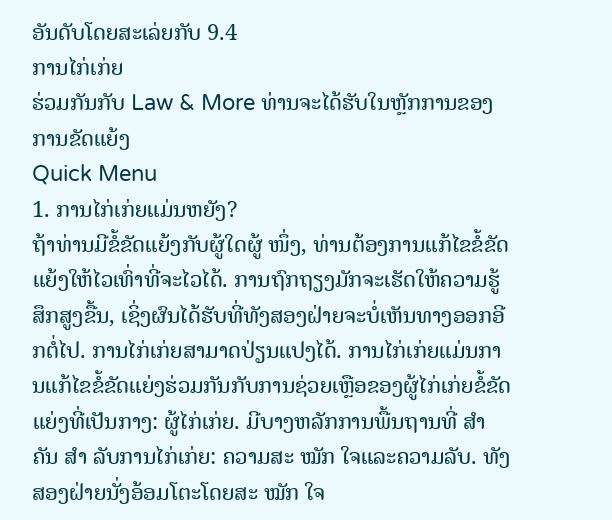ອັນດັບໂດຍສະເລ່ຍກັບ 9.4
ການໄກ່ເກ່ຍ
ຮ່ວມກັນກັບ Law & More ທ່ານຈະໄດ້ຮັບໃນຫຼັກການຂອງການຂັດແຍ້ງ
Quick Menu
1. ການໄກ່ເກ່ຍແມ່ນຫຍັງ?
ຖ້າທ່ານມີຂໍ້ຂັດແຍ້ງກັບຜູ້ໃດຜູ້ ໜຶ່ງ, ທ່ານຕ້ອງການແກ້ໄຂຂໍ້ຂັດແຍ້ງໃຫ້ໄວເທົ່າທີ່ຈະໄວໄດ້. ການຖົກຖຽງມັກຈະເຮັດໃຫ້ຄວາມຮູ້ສຶກສູງຂື້ນ, ເຊິ່ງຜົນໄດ້ຮັບທີ່ທັງສອງຝ່າຍຈະບໍ່ເຫັນທາງອອກອີກຕໍ່ໄປ. ການໄກ່ເກ່ຍສາມາດປ່ຽນແປງໄດ້. ການໄກ່ເກ່ຍແມ່ນການແກ້ໄຂຂໍ້ຂັດແຍ່ງຮ່ວມກັນກັບການຊ່ວຍເຫຼືອຂອງຜູ້ໄກ່ເກ່ຍຂໍ້ຂັດແຍ່ງທີ່ເປັນກາງ: ຜູ້ໄກ່ເກ່ຍ. ມີບາງຫລັກການພື້ນຖານທີ່ ສຳ ຄັນ ສຳ ລັບການໄກ່ເກ່ຍ: ຄວາມສະ ໝັກ ໃຈແລະຄວາມລັບ. ທັງສອງຝ່າຍນັ່ງອ້ອມໂຕະໂດຍສະ ໝັກ ໃຈ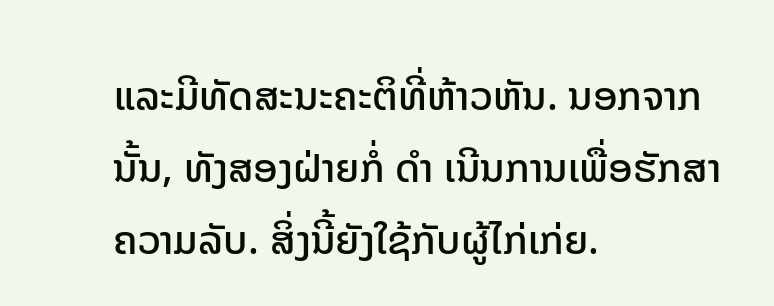ແລະມີທັດສະນະຄະຕິທີ່ຫ້າວຫັນ. ນອກຈາກນັ້ນ, ທັງສອງຝ່າຍກໍ່ ດຳ ເນີນການເພື່ອຮັກສາຄວາມລັບ. ສິ່ງນີ້ຍັງໃຊ້ກັບຜູ້ໄກ່ເກ່ຍ.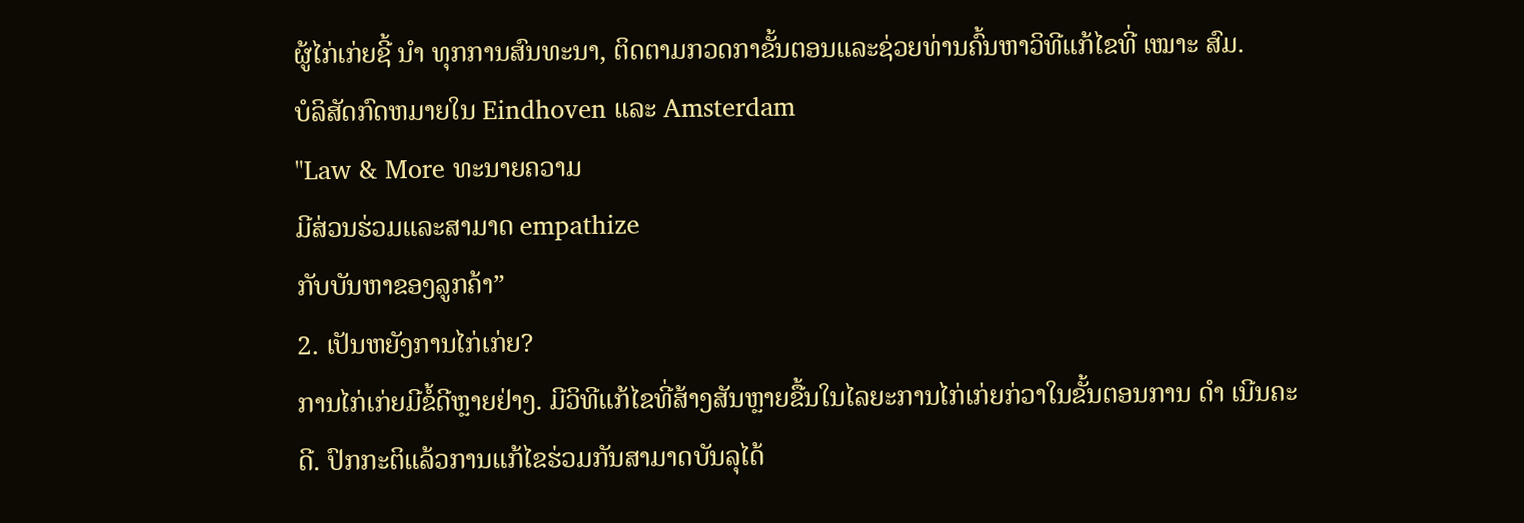ຜູ້ໄກ່ເກ່ຍຊີ້ ນຳ ທຸກການສົນທະນາ, ຕິດຕາມກວດກາຂັ້ນຕອນແລະຊ່ວຍທ່ານຄົ້ນຫາວິທີແກ້ໄຂທີ່ ເໝາະ ສົມ.
ບໍລິສັດກົດຫມາຍໃນ Eindhoven ແລະ Amsterdam
"Law & More ທະນາຍຄວາມ
ມີສ່ວນຮ່ວມແລະສາມາດ empathize
ກັບບັນຫາຂອງລູກຄ້າ”
2. ເປັນຫຍັງການໄກ່ເກ່ຍ?
ການໄກ່ເກ່ຍມີຂໍ້ດີຫຼາຍຢ່າງ. ມີວິທີແກ້ໄຂທີ່ສ້າງສັນຫຼາຍຂື້ນໃນໄລຍະການໄກ່ເກ່ຍກ່ວາໃນຂັ້ນຕອນການ ດຳ ເນີນຄະດີ. ປົກກະຕິແລ້ວການແກ້ໄຂຮ່ວມກັນສາມາດບັນລຸໄດ້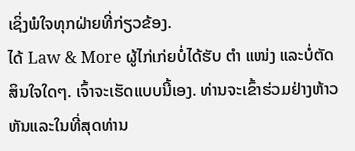ເຊິ່ງພໍໃຈທຸກຝ່າຍທີ່ກ່ຽວຂ້ອງ.
ໄດ້ Law & More ຜູ້ໄກ່ເກ່ຍບໍ່ໄດ້ຮັບ ຕຳ ແໜ່ງ ແລະບໍ່ຕັດສິນໃຈໃດໆ. ເຈົ້າຈະເຮັດແບບນີ້ເອງ. ທ່ານຈະເຂົ້າຮ່ວມຢ່າງຫ້າວຫັນແລະໃນທີ່ສຸດທ່ານ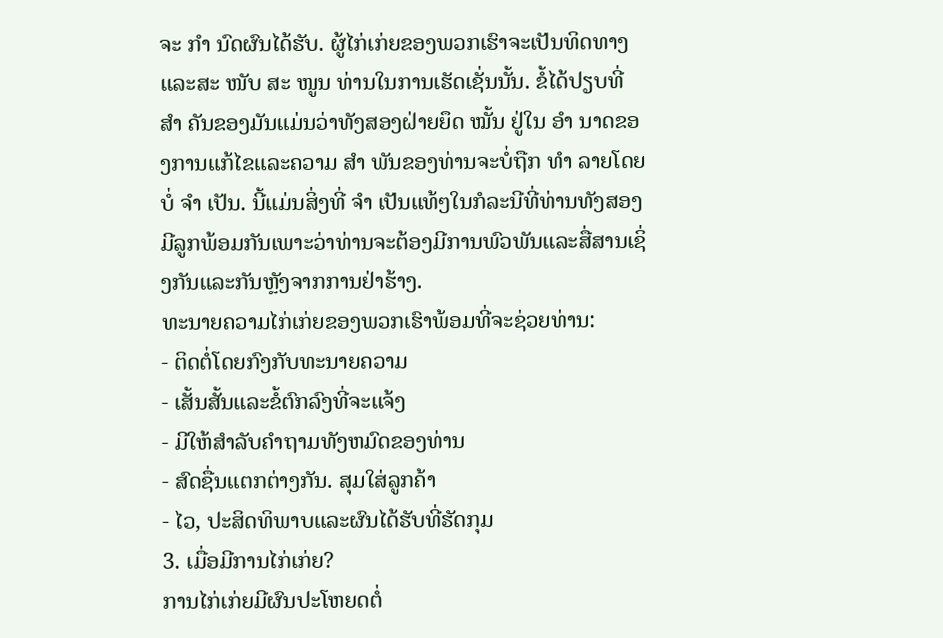ຈະ ກຳ ນົດຜົນໄດ້ຮັບ. ຜູ້ໄກ່ເກ່ຍຂອງພວກເຮົາຈະເປັນທິດທາງແລະສະ ໜັບ ສະ ໜູນ ທ່ານໃນການເຮັດເຊັ່ນນັ້ນ. ຂໍ້ໄດ້ປຽບທີ່ ສຳ ຄັນຂອງມັນແມ່ນວ່າທັງສອງຝ່າຍຍຶດ ໝັ້ນ ຢູ່ໃນ ອຳ ນາດຂອງການແກ້ໄຂແລະຄວາມ ສຳ ພັນຂອງທ່ານຈະບໍ່ຖືກ ທຳ ລາຍໂດຍບໍ່ ຈຳ ເປັນ. ນີ້ແມ່ນສິ່ງທີ່ ຈຳ ເປັນແທ້ໆໃນກໍລະນີທີ່ທ່ານທັງສອງມີລູກພ້ອມກັນເພາະວ່າທ່ານຈະຕ້ອງມີການພົວພັນແລະສື່ສານເຊິ່ງກັນແລະກັນຫຼັງຈາກການຢ່າຮ້າງ.
ທະນາຍຄວາມໄກ່ເກ່ຍຂອງພວກເຮົາພ້ອມທີ່ຈະຊ່ວຍທ່ານ:
- ຕິດຕໍ່ໂດຍກົງກັບທະນາຍຄວາມ
- ເສັ້ນສັ້ນແລະຂໍ້ຕົກລົງທີ່ຈະແຈ້ງ
- ມີໃຫ້ສໍາລັບຄໍາຖາມທັງຫມົດຂອງທ່ານ
- ສົດຊື່ນແຕກຕ່າງກັນ. ສຸມໃສ່ລູກຄ້າ
- ໄວ, ປະສິດທິພາບແລະຜົນໄດ້ຮັບທີ່ຮັດກຸມ
3. ເມື່ອມີການໄກ່ເກ່ຍ?
ການໄກ່ເກ່ຍມີຜົນປະໂຫຍດຕໍ່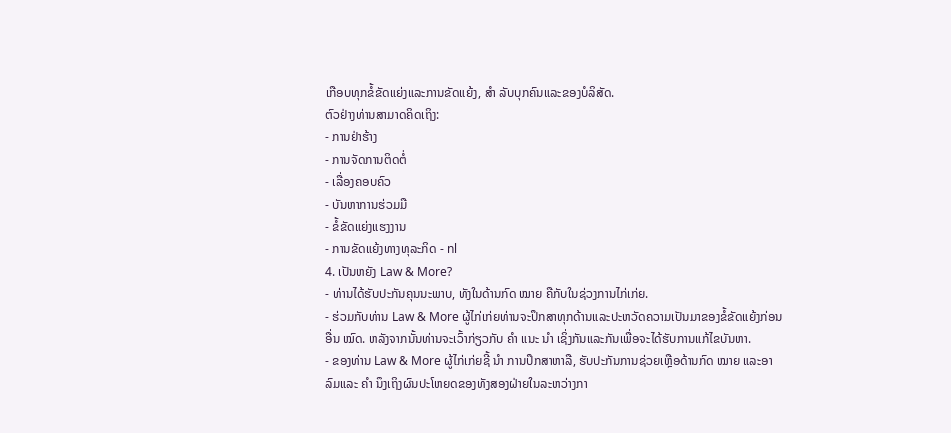ເກືອບທຸກຂໍ້ຂັດແຍ່ງແລະການຂັດແຍ້ງ, ສຳ ລັບບຸກຄົນແລະຂອງບໍລິສັດ.
ຕົວຢ່າງທ່ານສາມາດຄິດເຖິງ:
- ການຢ່າຮ້າງ
- ການຈັດການຕິດຕໍ່
- ເລື່ອງຄອບຄົວ
- ບັນຫາການຮ່ວມມື
- ຂໍ້ຂັດແຍ່ງແຮງງານ
- ການຂັດແຍ້ງທາງທຸລະກິດ - nl
4. ເປັນຫຍັງ Law & More?
- ທ່ານໄດ້ຮັບປະກັນຄຸນນະພາບ, ທັງໃນດ້ານກົດ ໝາຍ ຄືກັບໃນຊ່ວງການໄກ່ເກ່ຍ.
- ຮ່ວມກັບທ່ານ Law & More ຜູ້ໄກ່ເກ່ຍທ່ານຈະປຶກສາທຸກດ້ານແລະປະຫວັດຄວາມເປັນມາຂອງຂໍ້ຂັດແຍ້ງກ່ອນອື່ນ ໝົດ. ຫລັງຈາກນັ້ນທ່ານຈະເວົ້າກ່ຽວກັບ ຄຳ ແນະ ນຳ ເຊິ່ງກັນແລະກັນເພື່ອຈະໄດ້ຮັບການແກ້ໄຂບັນຫາ.
- ຂອງທ່ານ Law & More ຜູ້ໄກ່ເກ່ຍຊີ້ ນຳ ການປຶກສາຫາລື, ຮັບປະກັນການຊ່ວຍເຫຼືອດ້ານກົດ ໝາຍ ແລະອາລົມແລະ ຄຳ ນຶງເຖິງຜົນປະໂຫຍດຂອງທັງສອງຝ່າຍໃນລະຫວ່າງກາ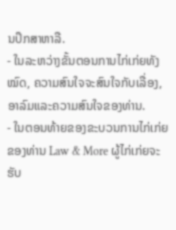ນປຶກສາຫາລື.
- ໃນລະຫວ່າງຂັ້ນຕອນການໄກ່ເກ່ຍທັງ ໝົດ, ຄວາມສົນໃຈຈະສົນໃຈກັບເລື່ອງ, ອາລົມແລະຄວາມສົນໃຈຂອງທ່ານ.
- ໃນຕອນທ້າຍຂອງຂະບວນການໄກ່ເກ່ຍຂອງທ່ານ Law & More ຜູ້ໄກ່ເກ່ຍຈະຮັບ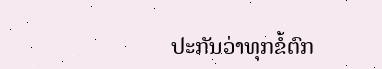ປະກັນວ່າທຸກຂໍ້ຕົກ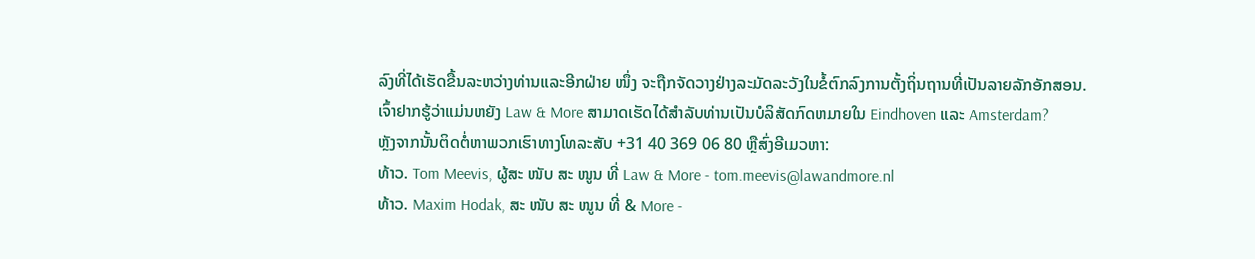ລົງທີ່ໄດ້ເຮັດຂື້ນລະຫວ່າງທ່ານແລະອີກຝ່າຍ ໜຶ່ງ ຈະຖືກຈັດວາງຢ່າງລະມັດລະວັງໃນຂໍ້ຕົກລົງການຕັ້ງຖິ່ນຖານທີ່ເປັນລາຍລັກອັກສອນ.
ເຈົ້າຢາກຮູ້ວ່າແມ່ນຫຍັງ Law & More ສາມາດເຮັດໄດ້ສໍາລັບທ່ານເປັນບໍລິສັດກົດຫມາຍໃນ Eindhoven ແລະ Amsterdam?
ຫຼັງຈາກນັ້ນຕິດຕໍ່ຫາພວກເຮົາທາງໂທລະສັບ +31 40 369 06 80 ຫຼືສົ່ງອີເມວຫາ:
ທ້າວ. Tom Meevis, ຜູ້ສະ ໜັບ ສະ ໜູນ ທີ່ Law & More - tom.meevis@lawandmore.nl
ທ້າວ. Maxim Hodak, ສະ ໜັບ ສະ ໜູນ ທີ່ & More -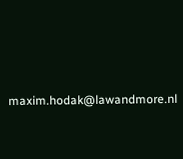maxim.hodak@lawandmore.nl